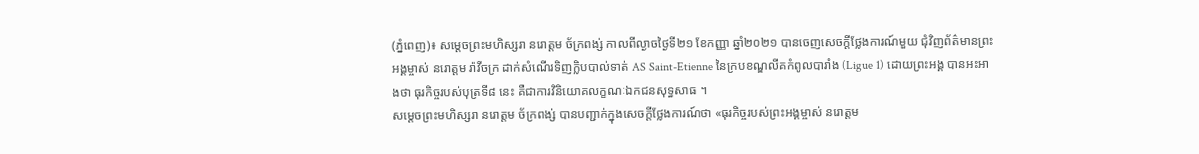(ភ្នំពេញ)៖ សម្ដេចព្រះមហិស្សរា នរោត្តម ច័ក្រពង្ស់ កាលពីល្ងាចថ្ងៃទី២១ ខែកញ្ញា ឆ្នាំ២០២១ បានចេញសេចក្ដីថ្លែងការណ៍មួយ ជុំវិញព័ត៌មានព្រះអង្គម្ចាស់ នរោត្តម រ៉ាវីចក្រ ដាក់សំណើរទិញក្លិបបាល់ទាត់ AS Saint-Etienne នៃក្របខណ្ឌលីគកំពូលបារាំង (Ligue 1) ដោយព្រះអង្គ បានអះអាងថា ធុរកិច្ចរបស់បុត្រទី៨ នេះ គឺជាការវិនិយោគលក្ខណៈឯកជនសុទ្ធសាធ ។
សម្ដេចព្រះមហិស្សរា នរោត្តម ច័ក្រពង្ស់ បានបញ្ជាក់ក្នុងសេចក្ដីថ្លែងការណ៍ថា «ធុរកិច្ចរបស់ព្រះអង្គម្ចាស់ នរោត្តម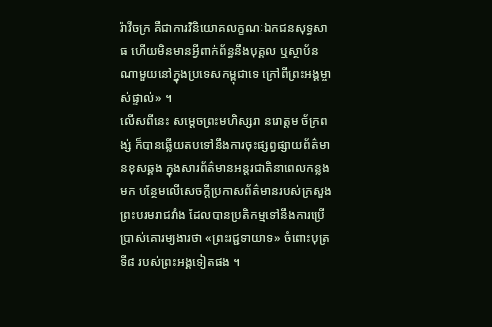រ៉ាវីចក្រ គឺជាការវិនិយោគលក្ខណៈឯកជនសុទ្ធសាធ ហើយមិនមានអ្វីពាក់ព័ន្ធនឹងបុគ្គល ឬស្ថាប័នណាមួយនៅក្នុងប្រទេសកម្ពុជាទេ ក្រៅពីព្រះអង្គម្ចាស់ផ្ទាល់» ។
លើសពីនេះ សម្ដេចព្រះមហិស្សរា នរោត្តម ច័ក្រពង្ស់ ក៏បានឆ្លើយតបទៅនឹងការចុះផ្សព្វផ្សាយព័ត៌មានខុសឆ្គង ក្នុងសារព័ត៌មានអន្ដរជាតិនាពេលកន្លងមក បន្ថែមលើសេចក្ដីប្រកាសព័ត៌មានរបស់ក្រសួងព្រះបរមរាជវាំង ដែលបានប្រតិកម្មទៅនឹងការប្រើប្រាស់គោរម្យងារថា «ព្រះរជ្ជទាយាទ» ចំពោះបុត្រទី៨ របស់ព្រះអង្គទៀតផង ។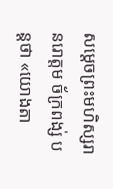សម្ដេចព្រះមហិស្សរា នរោត្តម ច័ក្រពង្ស់ បន្ដថា «យោងតា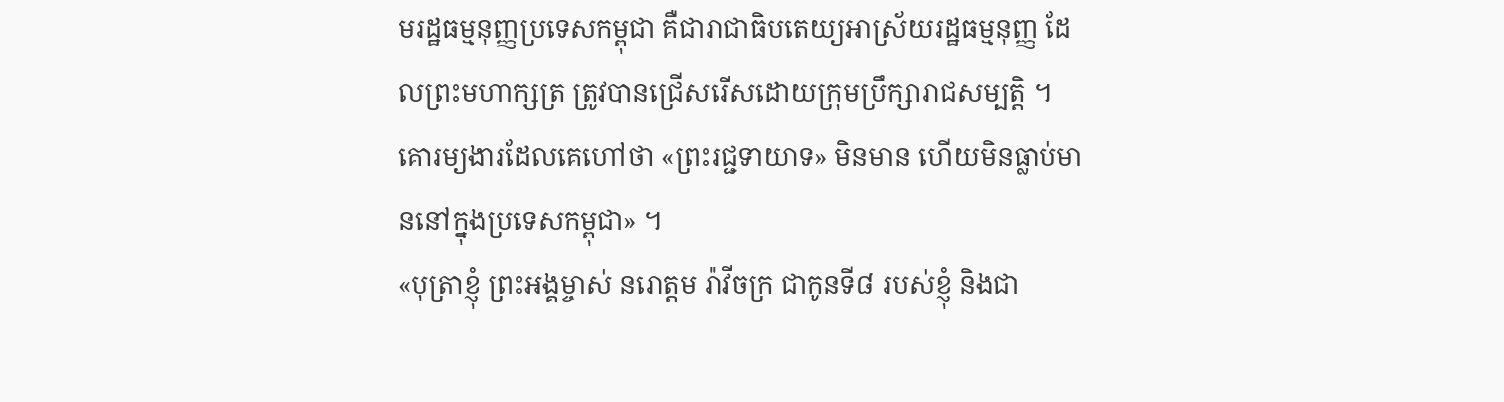មរដ្ឋធម្មនុញ្ញប្រទេសកម្ពុជា គឺជារាជាធិបតេយ្យអាស្រ័យរដ្ឋធម្មនុញ្ញ ដែលព្រះមហាក្សត្រ ត្រូវបានជ្រើសរើសដោយក្រុមប្រឹក្សារាជសម្បត្ដិ ។ គោរម្យងារដែលគេហៅថា «ព្រះរជ្ជទាយាទ» មិនមាន ហើយមិនធ្លាប់មាននៅក្នុងប្រទេសកម្ពុជា» ។
«បុត្រាខ្ញុំ ព្រះអង្គម្ចាស់ នរោត្តម រ៉ាវីចក្រ ជាកូនទី៨ របស់ខ្ញុំ និងជា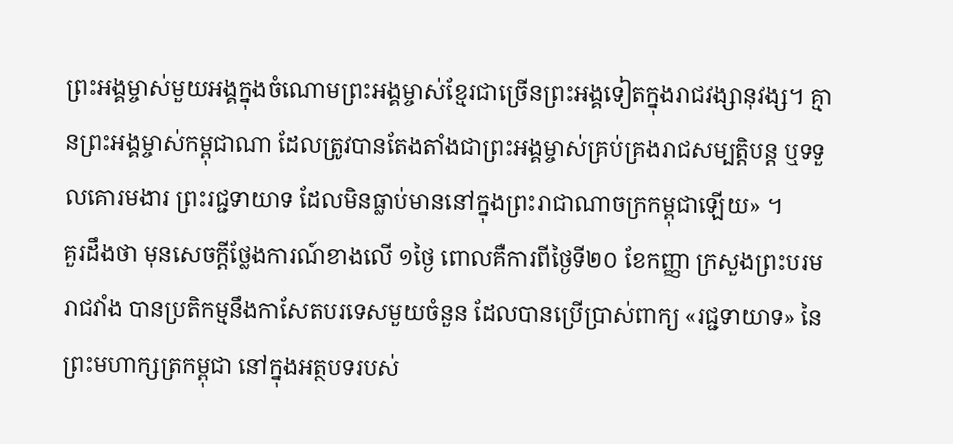ព្រះអង្គម្ចាស់មួយអង្គក្នុងចំណោមព្រះអង្គម្ចាស់ខ្មែរជាច្រើនព្រះអង្គទៀតក្នុងរាជវង្សានុវង្ស។ គ្មានព្រះអង្គម្ចាស់កម្ពុជាណា ដែលត្រូវបានតែងតាំងជាព្រះអង្គម្ចាស់គ្រប់គ្រងរាជសម្បត្តិបន្ត ឬទទួលគោរមងារ ព្រះរជ្ជទាយាទ ដែលមិនធ្លាប់មាននៅក្នុងព្រះរាជាណាចក្រកម្ពុជាឡើយ» ។
គួរដឹងថា មុនសេចក្ដីថ្លែងការណ៍ខាងលើ ១ថ្ងៃ ពោលគឺការពីថ្ងៃទី២០ ខែកញ្ញា ក្រសួងព្រះបរមរាជវាំង បានប្រតិកម្មនឹងកាសែតបរទេសមួយចំនួន ដែលបានប្រើប្រាស់ពាក្យ «រជ្ជទាយាទ» នៃព្រះមហាក្សត្រកម្ពុជា នៅក្នុងអត្ថបទរបស់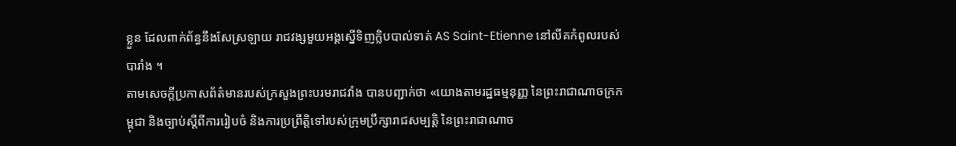ខ្លួន ដែលពាក់ព័ន្ធនឹងសែស្រឡាយ រាជវង្សមួយអង្គស្នើទិញក្លិបបាល់ទាត់ AS Saint-Etienne នៅលីគកំពូលរបស់បារាំង ។
តាមសេចក្តីប្រកាសព័ត៌មានរបស់ក្រសួងព្រះបរមរាជវាំង បានបញ្ជាក់ថា «យោងតាមរដ្ឋធម្មនុញ្ញ នៃព្រះរាជាណាចក្រកម្ពុជា និងច្បាប់ស្តីពីការរៀបចំ និងការប្រព្រឹត្តិទៅរបស់ក្រុមប្រឹក្សារាជសម្បត្តិ នៃព្រះរាជាណាច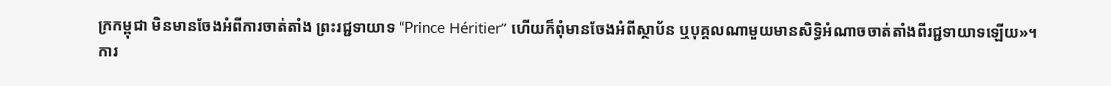ក្រកម្ពុជា មិនមានចែងអំពីការចាត់តាំង ព្រះរជ្ជទាយាទ “Prince Héritier” ហើយក៏ពុំមានចែងអំពីស្ថាប័ន ឬបុគ្គលណាមួយមានសិទ្ធិអំណាចចាត់តាំងពីរជ្ជទាយាទឡើយ»។
ការ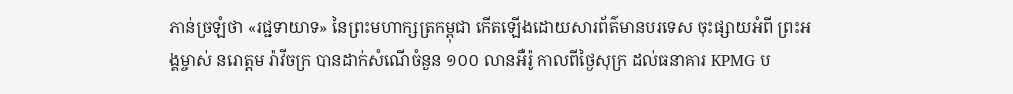ភាន់ច្រឡំថា «រជ្ជទាយាទ» នៃព្រះមហាក្សត្រកម្ពុជា កើតឡើងដោយសារព័ត៌មានបរទេស ចុះផ្សាយអំពី ព្រះអង្គម្ចាស់ នរោត្តម រ៉ាវីចក្រ បានដាក់សំណើចំនួន ១០០ លានអឺរ៉ូ កាលពីថ្ងៃសុក្រ ដល់ធនាគារ KPMG ប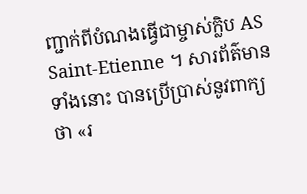ញ្ជាក់ពីបំណងធ្វើជាម្ចាស់ក្លិប AS Saint-Etienne ។ សារព័ត៌មានទាំងនោះ បានប្រើប្រាស់នូវពាក្យថា «រ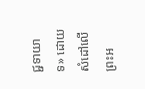ជ្ជទាយាទ» ដោយសំដៅលើព្រះអ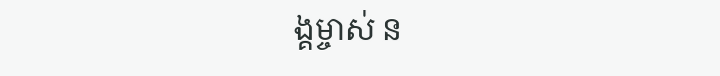ង្គម្ចាស់ ន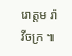រោត្តម រ៉ាវីចក្រ ៕